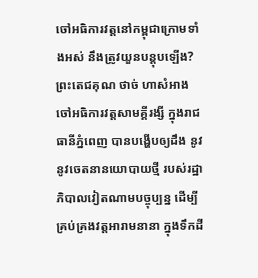ចៅអធិការវត្តនៅកម្ពុជាក្រោមទាំងអស់ នឹងត្រូវយួនបន្តុបឡើង?
ព្រះតេជគុណ ថាច់ ហាសំអាង ចៅអធិការវត្តសាមគ្គីរង្សី ក្នុងរាជធានីភ្នំពេញ បានបង្ហើបឲ្យដឹង នូវនូវចេតនានយោបាយថ្មី របស់រដ្ឋាភិបាលវៀតណាមបច្ចុប្បន្ន ដើម្បីគ្រប់គ្រងវត្តអារាមនានា ក្នុងទឹកដី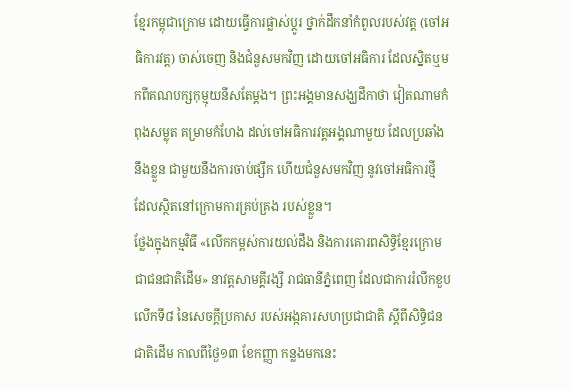ខ្មែរកម្ពុជាក្រោម ដោយធ្វើការផ្លាស់ប្តូរ ថ្នាក់ដឹកនាំកំពូលរបស់វត្ត (ចៅអធិការវត្ត) ចាស់ចេញ និងជំនួសមកវិញ ដោយចៅអធិការ ដែលស្និតឬមកពីគណបក្សកុម្មុយនីសតែម្ដង។ ព្រះអង្គមានសង្ឃដីកាថា វៀតណាមកំពុងសម្លុត គម្រាមកំហែង ដល់ចៅអធិការវត្តអង្គណាមួយ ដែលប្រឆាំងនឹងខ្លួន ជាមួយនឹងការចាប់ផ្សឹក ហើយជំនួសមកវិញ នូវចៅអធិការថ្មី ដែលស្ថិតនៅក្រោមការគ្រប់គ្រង របស់ខ្លួន។
ថ្លែងក្នុងកម្មវិធី «លើកកម្ពស់ការយល់ដឹង និងការគោរពសិទ្ធិខ្មែរក្រោម ជាជនជាតិដើម» នាវត្តសាមគ្គីរង្សី រាជធានីភ្នំពេញ ដែលជាការរំលឹកខួបលើកទី៨ នៃសេចក្តីប្រកាស របស់អង្កគារសហប្រជាជាតិ ស្តីពីសិទ្ធិជនជាតិដើម កាលពីថ្ងៃ១៣ ខែកញ្ញា កន្លងមកនេះ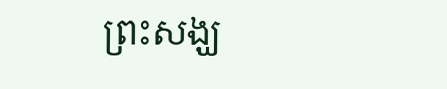ព្រះសង្ឃ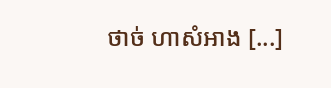ថាច់ ហាសំអាង [...]